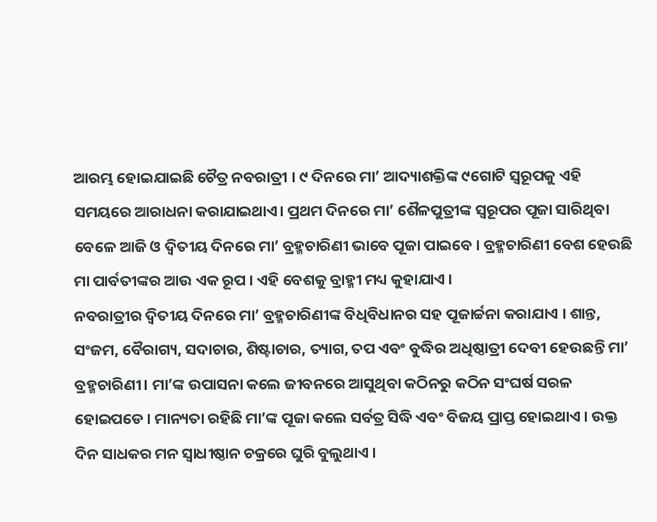ଆରମ୍ଭ ହୋଇଯାଇଛି ଚୈତ୍ର ନବରାତ୍ରୀ । ୯ ଦିନରେ ମା’ ଆଦ୍ୟାଶକ୍ତିଙ୍କ ୯ଗୋଟି ସ୍ୱରୂପକୁ ଏହି ସମୟରେ ଆରାଧନା କରାଯାଇଥାଏ। ପ୍ରଥମ ଦିନରେ ମା’ ଶୈଳପୁତ୍ରୀଙ୍କ ସ୍ୱରୂପର ପୂଜା ସାରିଥିବା ବେଳେ ଆଜି ଓ ଦ୍ଵିତୀୟ ଦିନରେ ମା’ ବ୍ରହ୍ମଚାରିଣୀ ଭାବେ ପୂଜା ପାଇବେ । ବ୍ରହ୍ମଚାରିଣୀ ବେଶ ହେଉଛି ମା ପାର୍ବତୀଙ୍କର ଆଉ ଏକ ରୂପ । ଏହି ବେଶକୁ ବ୍ରାହ୍ମୀ ମଧ୍ୟ କୁହାଯାଏ ।
ନବରାତ୍ରୀର ଦ୍ୱିତୀୟ ଦିନରେ ମା’ ବ୍ରହ୍ମଚାରିଣୀଙ୍କ ବିଧିବିଧାନର ସହ ପୂଜାର୍ଚ୍ଚନା କରାଯାଏ । ଶାନ୍ତ, ସଂଜମ, ବୈରାଗ୍ୟ, ସଦାଚାର, ଶିଷ୍ଟାଚାର, ତ୍ୟାଗ, ତପ ଏବଂ ବୁଦ୍ଧିର ଅଧିଷ୍ଠାତ୍ରୀ ଦେବୀ ହେଉଛନ୍ତି ମା’ ବ୍ରହ୍ମଚାରିଣୀ। ମା’ଙ୍କ ଉପାସନା କଲେ ଜୀବନରେ ଆସୁଥିବା କଠିନରୁ କଠିନ ସଂଘର୍ଷ ସରଳ ହୋଇପଡେ । ମାନ୍ୟତା ରହିଛି ମା’ଙ୍କ ପୂଜା କଲେ ସର୍ବତ୍ର ସିଦ୍ଧି ଏବଂ ବିଜୟ ପ୍ରାପ୍ତ ହୋଇଥାଏ । ଉକ୍ତ ଦିନ ସାଧକର ମନ ସ୍ୱାଧୀଷ୍ଠାନ ଚକ୍ରରେ ଘୁରି ବୁଲୁଥାଏ ।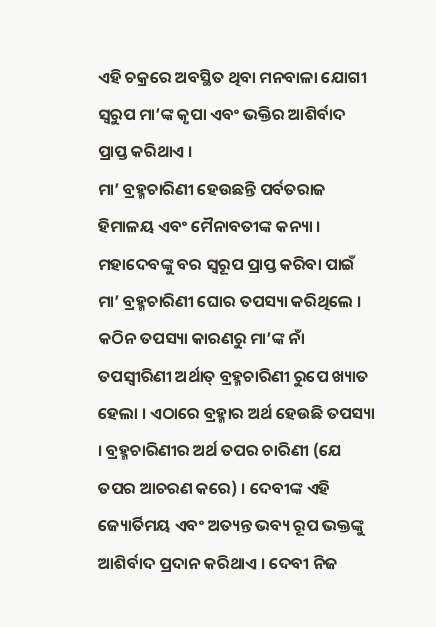ଏହି ଚକ୍ରରେ ଅବସ୍ଥିତ ଥିବା ମନବାଳା ଯୋଗୀ ସ୍ୱରୁପ ମା’ଙ୍କ କୃପା ଏବଂ ଭକ୍ତିର ଆଶିର୍ବାଦ ପ୍ରାପ୍ତ କରିଥାଏ ।
ମା’ ବ୍ରହ୍ମଚାରିଣୀ ହେଉଛନ୍ତି ପର୍ବତରାଜ ହିମାଳୟ ଏବଂ ମୈନାବତୀଙ୍କ କନ୍ୟା । ମହାଦେବଙ୍କୁ ବର ସ୍ୱରୂପ ପ୍ରାପ୍ତ କରିବା ପାଇଁ ମା’ ବ୍ରହ୍ମଚାରିଣୀ ଘୋର ତପସ୍ୟା କରିଥିଲେ । କଠିନ ତପସ୍ୟା କାରଣରୁ ମା’ଙ୍କ ନାଁ ତପସ୍ୱୀରିଣୀ ଅର୍ଥାତ୍ ବ୍ରହ୍ମଚାରିଣୀ ରୁପେ ଖ୍ୟାତ ହେଲା । ଏଠାରେ ବ୍ରହ୍ମାର ଅର୍ଥ ହେଉଛି ତପସ୍ୟା । ବ୍ରହ୍ମଚାରିଣୀର ଅର୍ଥ ତପର ଚାରିଣୀ (ଯେ ତପର ଆଚରଣ କରେ) । ଦେବୀଙ୍କ ଏହି ଜ୍ୟୋର୍ତିମୟ ଏବଂ ଅତ୍ୟନ୍ତ ଭବ୍ୟ ରୂପ ଭକ୍ତଙ୍କୁ ଆଶିର୍ବାଦ ପ୍ରଦାନ କରିଥାଏ । ଦେବୀ ନିଜ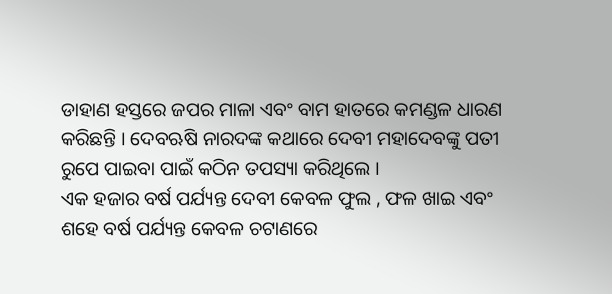ଡାହାଣ ହସ୍ତରେ ଜପର ମାଳା ଏବଂ ବାମ ହାତରେ କମଣ୍ଡଳ ଧାରଣ କରିଛନ୍ତି । ଦେବଋଷି ନାରଦଙ୍କ କଥାରେ ଦେବୀ ମହାଦେବଙ୍କୁ ପତୀ ରୁପେ ପାଇବା ପାଇଁ କଠିନ ତପସ୍ୟା କରିଥିଲେ ।
ଏକ ହଜାର ବର୍ଷ ପର୍ଯ୍ୟନ୍ତ ଦେବୀ କେବଳ ଫୁଲ , ଫଳ ଖାଇ ଏବଂ ଶହେ ବର୍ଷ ପର୍ଯ୍ୟନ୍ତ କେବଳ ଚଟାଣରେ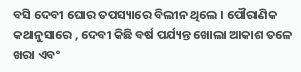ବସି ଦେବୀ ଘୋର ତପସ୍ୟାରେ ବିଲୀନ ଥିଲେ । ପୌରାଣିକ କଥାନୁସାରେ , ଦେବୀ କିଛି ବର୍ଷ ପର୍ଯ୍ୟନ୍ତ ଖୋଲା ଆକାଶ ତଳେ ଖରା ଏବଂ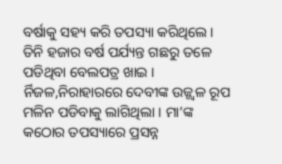ବର୍ଷାକୁ ସହ୍ୟ କରି ତପସ୍ୟା କରିଥିଲେ । ତିନି ହଜାର ବର୍ଷ ପର୍ଯ୍ୟନ୍ତ ଗଛରୁ ତଳେ ପଡିଥିବା ବେଲପତ୍ର ଖାଇ । ର୍ନିଜଳ,ନିରାହାରରେ ଦେବୀଙ୍କ ଉଜ୍ଜ୍ୱଳ ରୂପ ମଳିନ ପଡିବାକୁ ଲାଗିଥିଲା । ମା’ଙ୍କ କଠୋର ତପସ୍ୟାରେ ପ୍ରସନ୍ନ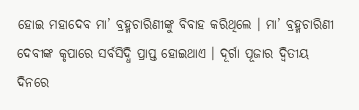ହୋଇ ମହାଦେବ ମା’ ବ୍ରହ୍ମଚାରିଣୀଙ୍କୁ ବିବାହ କରିଥିଲେ । ମା’ ବ୍ରହ୍ମଚାରିଣୀ ଦେବୀଙ୍କ କୃପାରେ ସର୍ବସିଦ୍ଧି ପ୍ରାପ୍ତ ହୋଇଥାଏ । ଦୂର୍ଗା ପୂଜାର ଦ୍ୱିତୀୟ ଦିନରେ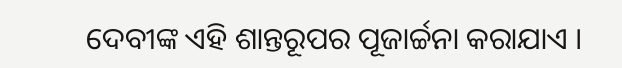ଦେବୀଙ୍କ ଏହି ଶାନ୍ତରୂପର ପୂଜାର୍ଚ୍ଚନା କରାଯାଏ ।